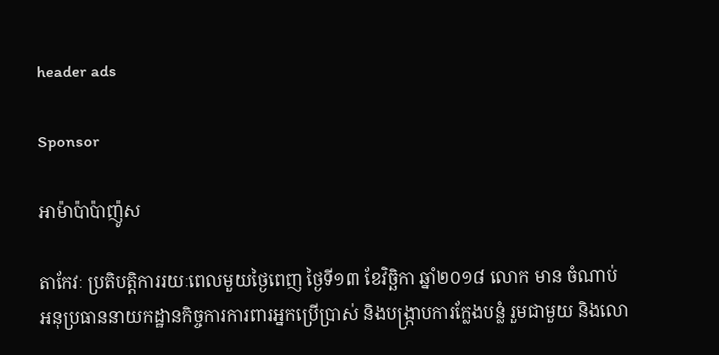header ads

Sponsor

អាម៉ាប៉ាប៉ាញ៉ូស

តាកែវៈ ប្រតិបត្តិការរយៈពេលមួយថ្ងៃពេញ ថ្ងៃទី១៣ ខែវិច្ឆិកា ឆ្នាំ២០១៨ លោក មាន ចំណាប់ អនុប្រធាននាយកដ្ឋានកិច្ចការការពារអ្នកប្រើប្រាស់ និងបង្ក្រាបការក្លែងបន្លំ រួមជាមួយ និងលោ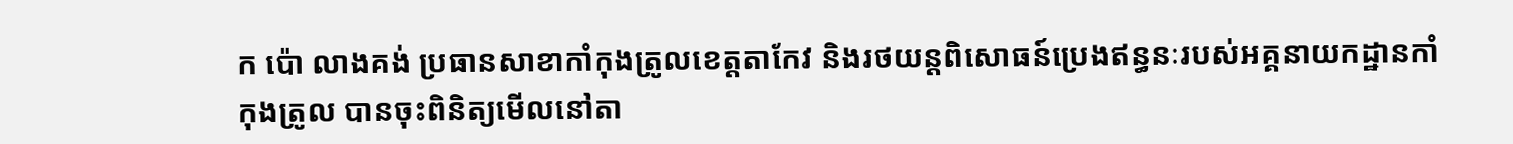ក ប៉ោ លាងគង់ ប្រធានសាខាកាំកុងត្រូលខេត្តតាកែវ និងរថយន្តពិសោធន៍ប្រេងឥន្ធនៈរបស់អគ្គនាយកដ្ឋានកាំកុងត្រូល បានចុះពិនិត្យមើលនៅតា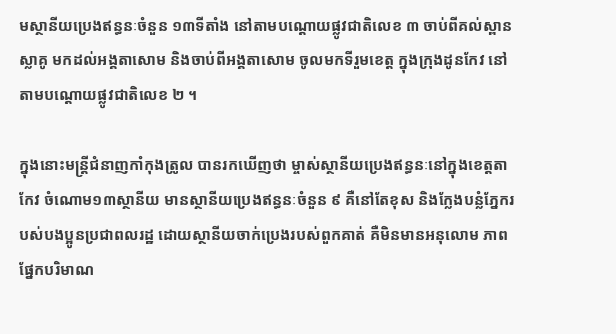មស្ថានីយប្រេងឥន្ធនៈចំនួន ១៣ទីតាំង នៅតាមបណ្តោយផ្លូវជាតិលេខ ៣ ចាប់ពីគល់ស្ពានស្លាគូ មកដល់អង្គតាសោម និងចាប់ពីអង្គតាសោម ចូលមកទីរួមខេត្ត ក្នុងក្រុងដូនកែវ នៅតាមបណ្តោយផ្លូវជាតិលេខ ២ ។

ក្នុងនោះមន្ត្រីជំនាញកាំកុងត្រូល បានរកឃើញថា ម្ចាស់ស្ថានីយប្រេងឥន្ធនៈនៅក្នុងខេត្តតាកែវ ចំណោម១៣ស្ថានីយ មានស្ថានីយប្រេងឥន្ធនៈចំនួន ៩ គឺនៅតែខុស និងក្លែងបន្លំភ្នែករបស់បងប្អូនប្រជាពលរដ្ឋ ដោយស្ថានីយចាក់ប្រេងរបស់ពួកគាត់ គឺមិនមានអនុលោម ភាពផ្នែកបរិមាណ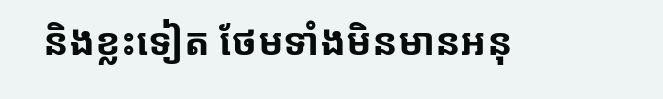និងខ្លះទៀត ថែមទាំងមិនមានអនុ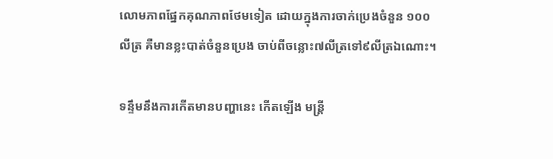លោមភាពផ្នែកគុណភាពថែមទៀត ដោយក្នុងការចាក់ប្រេងចំនួន ១០០លីត្រ គឺមានខ្លះបាត់ចំនួនប្រេង ចាប់ពីចន្លោះ៧លីត្រទៅ៩លីត្រឯណោះ។

ទន្ទឹមនឹងការកើតមានបញ្ហានេះ កើតឡើង មន្ត្រី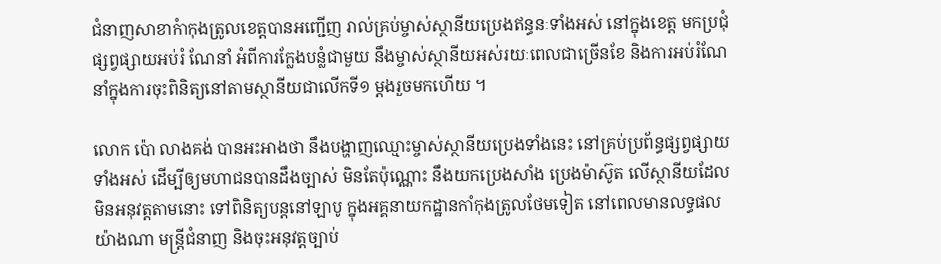ជំនាញសាខាកំាកុងត្រូលខេត្តបានអញ្ជើញ រាល់គ្រប់ម្ចាស់ស្ថានីយប្រេងឥន្ធនៈទាំងអស់ នៅក្នុងខេត្ត មកប្រជុំផ្សព្វផ្សាយអប់រំ ណែនាំ អំពីការក្លែងបន្លំជាមួយ នឹងម្ចាស់ស្ថានីយអស់រយៈពេលជាច្រើនខែ និងការអប់រំណែនាំក្នុងការចុះពិនិត្យនៅតាមស្ថានីយជាលើកទី១ ម្តងរួចមកហើយ ។

លោក ប៉ោ លាងគង់ បានអះអាងថា នឹងបង្ហាញឈ្មោះម្ចាស់ស្ថានីយប្រេងទាំងនេះ នៅគ្រប់ប្រព័ន្ធផ្សព្វផ្សាយទាំងអស់ ដើម្បីឲ្យមហាជនបានដឹងច្បាស់ មិនតែប៉ុណ្ណោះ នឹងយកប្រេងសាំង ប្រេងម៉ាស៊ូត លើស្ថានីយដែលមិនអនុវត្តតាមនោះ ទៅពិនិត្យបន្តនៅឡាបូ ក្នុងអគ្គនាយកដ្ឋានកាំកុងត្រូលថែមទៀត នៅពេលមានលទ្ធផលយ៉ាងណា មន្ត្រីជំនាញ និងចុះអនុវត្តច្បាប់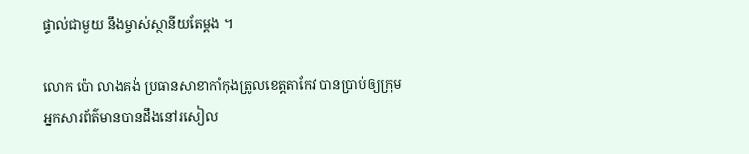ផ្ទាល់ជាមួយ នឹងម្ចាស់ស្ថានីយតែម្តង ។

លោក ប៉ោ លាងគង់ ប្រធានសាខាកាំកុងត្រូលខេត្តតាកែវ បានប្រាប់ឲ្យក្រុមអ្នកសារព័ត៌មានបានដឹងនៅរសៀល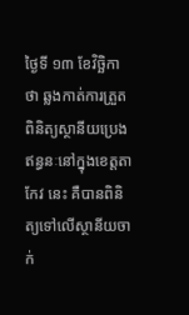ថ្ងៃទី ១៣ ខែវិច្ឆិកាថា ឆ្លងកាត់ការត្រួតពិនិត្យស្ថានីយប្រេងឥន្ធនៈនៅក្នុងខេត្តតាកែវ នេះ គឺបានពិនិត្យទៅលើស្ថានីយចាក់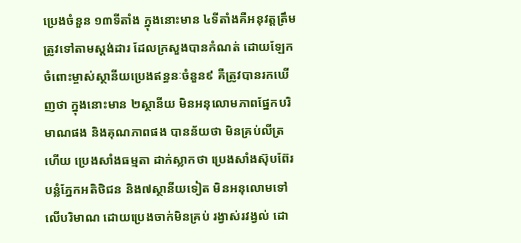ប្រេងចំនួន ១៣ទីតាំង ក្នុងនោះមាន ៤ទីតាំងគឺអនុវត្តត្រឹមត្រូវទៅតាមស្តង់ដារ ដែលក្រសួងបានកំណត់ ដោយឡែក ចំពោះម្ចាស់ស្ថានីយប្រេងឥន្ធនៈចំនួន៩ គឺត្រូវបានរកឃើញថា ក្នុងនោះមាន ២ស្ថានីយ មិនអនុលោមភាពផ្នែកបរិមាណផង និងគុណភាពផង បានន័យថា មិនគ្រប់លីត្រ ហើយ ប្រេងសាំងធម្មតា ដាក់ស្លាកថា ប្រេងសាំងស៊ុបព៊ែរ បន្លំភ្នែកអតិថិជន និង៧ស្ថានីយទៀត មិនអនុលោមទៅលើបរិមាណ ដោយប្រេងចាក់មិនគ្រប់ រង្វាស់រវង្វល់ ដោ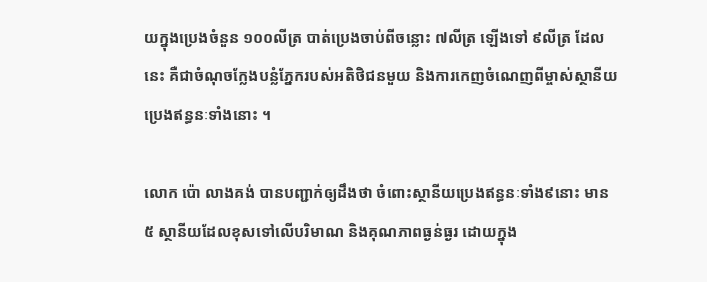យក្នុងប្រេងចំនួន ១០០លីត្រ បាត់ប្រេងចាប់ពីចន្លោះ ៧លីត្រ ឡើងទៅ ៩លីត្រ ដែលនេះ គឺជាចំណុចក្លែងបន្លំភ្នែករបស់អតិថិជនមួយ និងការកេញចំណេញពីម្ចាស់ស្ថានីយប្រេងឥន្ធនៈទាំងនោះ ។

លោក ប៉ោ លាងគង់ បានបញ្ជាក់ឲ្យដឹងថា ចំពោះស្ថានីយប្រេងឥន្ធនៈទាំង៩នោះ មាន ៥ ស្ថានីយដែលខុសទៅលើបរិមាណ និងគុណភាពធ្ងន់ធ្ងរ ដោយក្នុង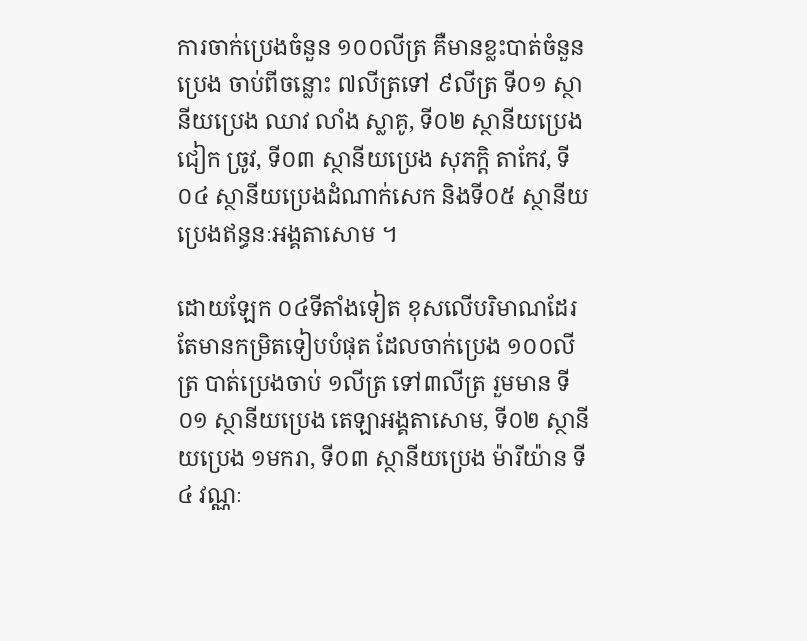ការចាក់ប្រេងចំនួន ១០០លីត្រ គឺមានខ្លះបាត់ចំនួនប្រេង ចាប់ពីចន្លោះ ៧លីត្រទៅ ៩លីត្រ ទី០១ ស្ថានីយប្រេង ឈាវ លាំង ស្លាគូ, ទី០២ ស្ថានីយប្រេង ជៀក ច្រូវ, ទី០៣ ស្ថានីយប្រេង សុភក្តិ តាកែវ, ទី០៤ ស្ថានីយប្រេងដំណាក់សេក និងទី០៥ ស្ថានីយប្រេងឥន្ធនៈអង្គតាសោម ។

ដោយឡែក ០៤ទីតាំងទៀត ខុសលើបរិមាណដែរ តែមានកម្រិតទៀបបំផុត ដែលចាក់ប្រេង ១០០លីត្រ បាត់ប្រេងចាប់ ១លីត្រ ទៅ៣លីត្រ រួមមាន ទី០១ ស្ថានីយប្រេង តេឡាអង្គតាសោម, ទី០២ ស្ថានីយប្រេង ១មករា, ទី០៣ ស្ថានីយប្រេង ម៉ារីយ៉ាន ទី៤ វណ្ណៈ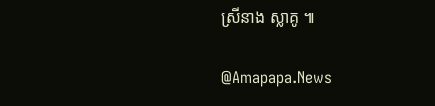ស្រីនាង ស្លាគូ ៕

@Amapapa.News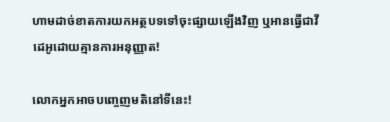ហាមដាច់ខាតការយកអត្ថបទទៅចុះផ្សាយឡើងវិញ ឬអានធ្វើជាវីដេអូដោយគ្មានការអនុញ្ញាត!

លោកអ្នកអាចបញ្ចេញមតិនៅទីនេះ!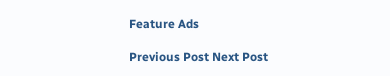Feature Ads

Previous Post Next Post